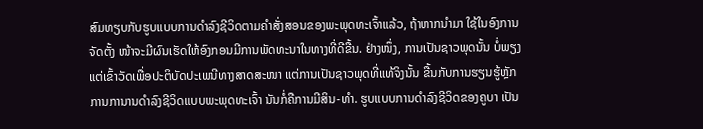ສົມທຽບກັບຮູບແບບການດຳລົງຊີວິດຕາມຄຳສັ່ງສອນຂອງພະພຸດທະເຈົ້າແລ້ວ, ຖ້າຫາກນຳມາ ໃຊ້ໃນອົງການຈັດຕັ້ງ ໜ້າຈະມີຜົນເຮັດໃຫ້ອົງກອນມີການພັດທະນາໃນທາງທີ່ດີຂື້ນ. ຢ່າງໜຶ່ງ, ການເປັນຊາວພຸດນັ້ນ ບໍ່ພຽງແຕ່ເຂົ້າວັດເພື່ອປະຕິບັດປະເພນີທາງສາດສະໜາ ແຕ່ການເປັນຊາວພຸດທີ່ແທ້ຈິງນັ້ນ ຂື້ນກັບການຮຽນຮູ້ຫຼັກການການານດຳລົງຊີວິດແບບພະພຸດທະເຈົ້າ ນັນກໍ່ຄືການມີສິນ-ທຳ. ຮູບແບບການດຳລົງຊີວິດຂອງຄູບາ ເປັນ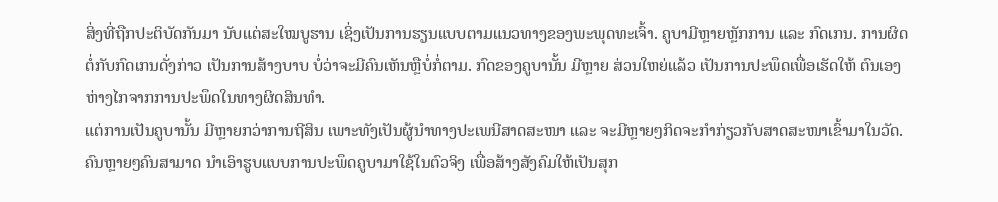ສິ່ງທີ່ຖືກປະຕິບັດກັນມາ ນັບແຕ່ສະໃໝບູຮານ ເຊິ່ງເປັນການຮຽນແບບຕາມແນວທາງຂອງພະພຸດທະເຈົ້າ. ຄູບາມີຫຼາຍຫຼັກການ ແລະ ກົດເກນ. ການຜິດຕໍ່ກັບກົດເກນດັ່ງກ່າວ ເປັນການສ້າງບາບ ບໍ່ວ່າຈະມີຄົນເຫັນຫຼືບໍ່ກໍ່ຕາມ. ກົດຂອງຄູບານັ້ນ ມີຫຼາຍ ສ່ວນໃຫຍ່ແລ້ວ ເປັນການປະພຶດເພື່ອເຮັດໃຫ້ ຕົນເອງຫ່າງໄກຈາກການປະພຶດໃນທາງຜິດສິນທຳ.
ແຕ່ການເປັນຄູບານັ້ນ ມີຫຼາຍກວ່າການຖີສິນ ເພາະທັງເປັນຜູ້ນຳທາງປະເພນີສາດສະໜາ ແລະ ຈະມີຫຼາຍໆກິດຈະກຳກ່ຽວກັບສາດສະໜາເຂົ້າມາໃນວັດ. ຄົນຫຼາຍໆຄົນສາມາດ ນຳເອົາຮູບແບບການປະພຶດຄູບາມາໃຊ້ໃນຕົວຈິງ ເພື່ອສ້າງສັງຄົມໃຫ້ເປັນສຸກ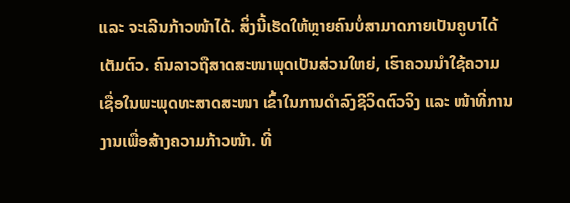ແລະ ຈະເລີນກ້າວໜ້າໄດ້. ສິ່ງນີ້ເຮັດໃຫ້ຫຼາຍຄົນບໍ່ສາມາດກາຍເປັນຄູບາໄດ້ເຕັມຕົວ. ຄົນລາວຖືສາດສະໜາພຸດເປັນສ່ວນໃຫຍ່, ເຮົາຄວນນຳໃຊ້ຄວາມເຊື່ອໃນພະພຸດທະສາດສະໜາ ເຂົ້າໃນການດຳລົງຊີວິດຕົວຈິງ ແລະ ໜ້າທີ່ການງານເພື່ອສ້າງຄວາມກ້າວໜ້າ. ທີ່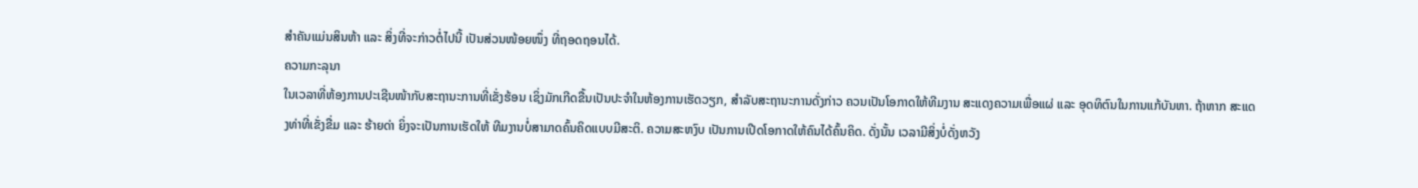ສຳຄັນແມ່ນສິນຫ້າ ແລະ ສິ່ງທີ່ຈະກ່າວຕໍ່ໄປນີ້ ເປັນສ່ວນໜ້ອຍໜຶ່ງ ທີ່ຖອດຖອນໄດ້.
ຄວາມກະລຸນາ
ໃນເວລາທີ່ຫ້ອງການປະເຊີນໜ້າກັບສະຖານະການທີ່ເຂັ່ງຮ້ອນ ເຊິ່ງມັກເກີດຂື້ນເປັນປະຈຳໃນຫ້ອງການເຮັດວຽກ, ສຳລັບສະຖານະການດັ່ງກ່າວ ຄວນເປັນໂອກາດໃຫ້ທີມງານ ສະແດງຄວາມເພື່ອແຜ່ ແລະ ອຸດທິຕົນໃນການແກ້ບັນຫາ. ຖ້າຫາກ ສະແດງທ່າທີ່ເຂັ່ງຂື່ມ ແລະ ຮ້າຍດ່າ ຍິ່ງຈະເປັນການເຮັດໃຫ້ ທີມງານບໍ່ສາມາດຄົ້ນຄິດແບບມີສະຕິ. ຄວາມສະຫງົບ ເປັນການເປີດໂອກາດໃຫ້ຄົນໄດ້ຄົ້ນຄິດ. ດັ່ງນັ້ນ ເວລາມີສິ່ງບໍ່ດັ່ງຫວັງ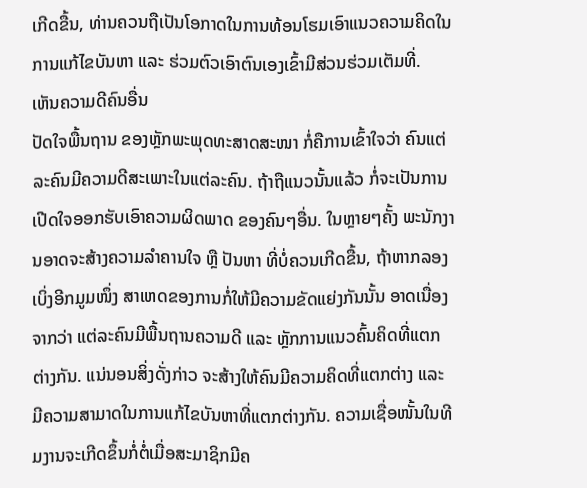ເກີດຂື້ນ, ທ່ານຄວນຖືເປັນໂອກາດໃນການທ້ອນໂຮມເອົາແນວຄວາມຄິດໃນການແກ້ໄຂບັນຫາ ແລະ ຮ່ວມຕົວເອົາຕົນເອງເຂົ້າມີສ່ວນຮ່ວມເຕັມທີ່.
ເຫັນຄວາມດີຄົນອື່ນ
ປັດໃຈພື້ນຖານ ຂອງຫຼັກພະພຸດທະສາດສະໜາ ກໍ່ຄືການເຂົ້າໃຈວ່າ ຄົນແຕ່ລະຄົນມີຄວາມດີສະເພາະໃນແຕ່ລະຄົນ. ຖ້າຖືແນວນັ້ນແລ້ວ ກໍ່ຈະເປັນການເປີດໃຈອອກຮັບເອົາຄວາມຜິດພາດ ຂອງຄົນໆອື່ນ. ໃນຫຼາຍໆຄັ້ງ ພະນັກງານອາດຈະສ້າງຄວາມລຳຄານໃຈ ຫຼື ປັນຫາ ທີ່ບໍ່ຄວນເກີດຂື້ນ, ຖ້າຫາກລອງເບິ່ງອີກມູມໜຶ່ງ ສາເຫດຂອງການກໍ່ໃຫ້ມີຄວາມຂັດແຍ່ງກັນນັ້ນ ອາດເນື່ອງຈາກວ່າ ແຕ່ລະຄົນມີພື້ນຖານຄວາມດີ ແລະ ຫຼັກການແນວຄົ້ນຄິດທີ່ແຕກຕ່າງກັນ. ແນ່ນອນສິ່ງດັ່ງກ່າວ ຈະສ້າງໃຫ້ຄົນມີຄວາມຄິດທີ່ແຕກຕ່າງ ແລະ ມີຄວາມສາມາດໃນການແກ້ໄຂບັນຫາທີ່ແຕກຕ່າງກັນ. ຄວາມເຊື່ອໜັ້ນໃນທີມງານຈະເກີດຂຶ້ນກໍ່ຕໍ່ເມື່ອສະມາຊິກມີຄ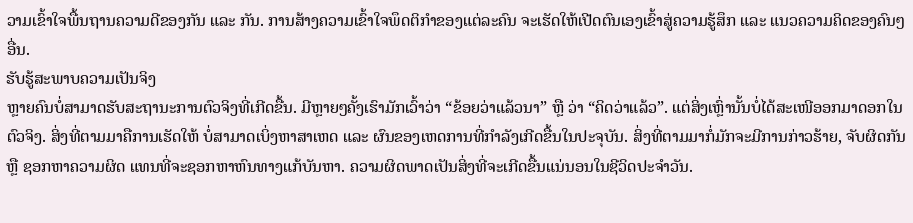ວາມເຂົ້າໃຈພື້ນຖານຄວາມດີຂອງກັນ ແລະ ກັນ. ການສ້າງຄວາມເຂົ້າໃຈພຶດຕິກຳຂອງແຕ່ລະຄົນ ຈະເຮັດໃຫ້ເປີດຕົນເອງເຂົ້າສູ່ຄວາມຮູ້ສຶກ ແລະ ແນວຄວາມຄິດຂອງຄົນໆອື່ນ.
ຮັບຮູ້ສະພາບຄວາມເປັນຈິງ
ຫຼາຍຄົນບໍ່ສາມາດຮັບສະຖານະການຕົວຈິງທີ່ເກີດຂື້ນ. ມີຫຼາຍໆຄັ້ງເຮົາມັກເວົ້າວ່າ “ຂ້ອຍວ່າແລ້ວນາ” ຫຼື ວ່າ “ຄິດວ່າແລ້ວ”. ແຕ່ສິ່ງເຫຼົ່ານັ້ນບໍ່ໄດ້ສະເໜີອອກມາດອກໃນຕົວຈິງ. ສິ່ງທີ່ຕາມມາຄືການເຮັດໃຫ້ ບໍ່ສາມາດເບິ່ງຫາສາເຫດ ແລະ ຜົນຂອງເຫດການທີ່ກຳລັງເກີດຂື້ນໃນປະຈຸບັນ. ສິ່ງທີ່ຕາມມາກໍ່ມັກຈະມີການກ່າວຮ້າຍ, ຈັບຜິດກັນ ຫຼື ຊອກຫາຄວາມຜິດ ແທນທີ່ຈະຊອກຫາຫົນທາງແກ້ບັນຫາ. ຄວາມຜິດພາດເປັນສິ່ງທີ່ຈະເກີດຂື້ນແນ່ນອນໃນຊີວິດປະຈຳວັນ.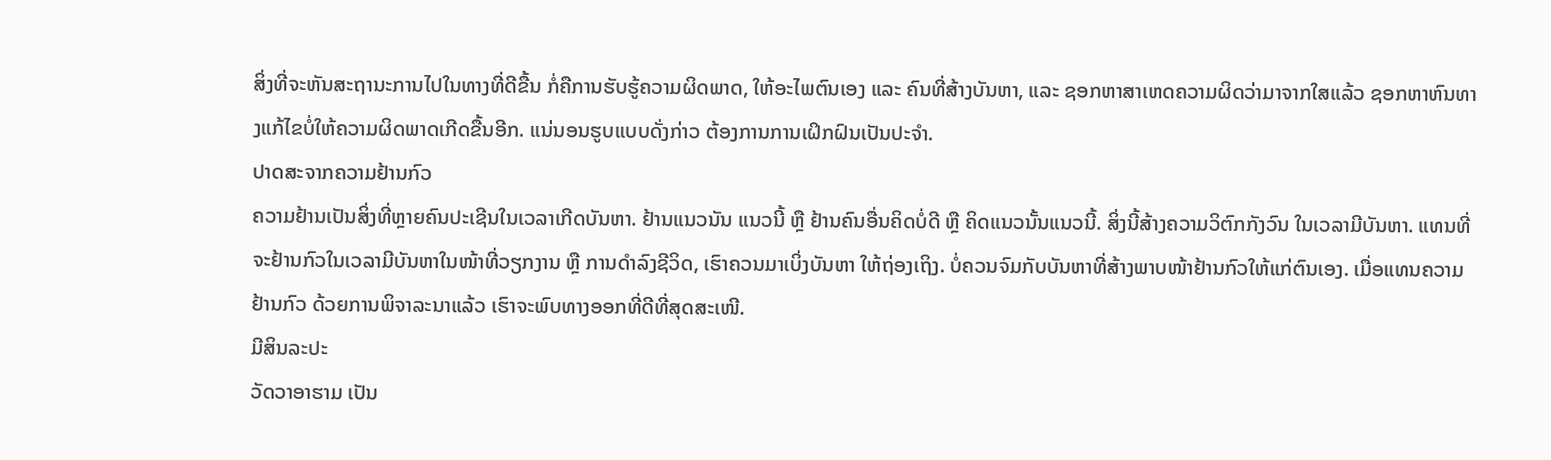ສິ່ງທີ່ຈະຫັນສະຖານະການໄປໃນທາງທີ່ດີຂື້ນ ກໍ່ຄືການຮັບຮູ້ຄວາມຜິດພາດ, ໃຫ້ອະໄພຕົນເອງ ແລະ ຄົນທີ່ສ້າງບັນຫາ, ແລະ ຊອກຫາສາເຫດຄວາມຜິດວ່າມາຈາກໃສແລ້ວ ຊອກຫາຫົນທາງແກ້ໄຂບໍ່ໃຫ້ຄວາມຜິດພາດເກີດຂື້ນອີກ. ແນ່ນອນຮູບແບບດັ່ງກ່າວ ຕ້ອງການການເຝິກຝົນເປັນປະຈຳ.
ປາດສະຈາກຄວາມຢ້ານກົວ
ຄວາມຢ້ານເປັນສິ່ງທີ່ຫຼາຍຄົນປະເຊີນໃນເວລາເກີດບັນຫາ. ຢ້ານແນວນັນ ແນວນີ້ ຫຼື ຢ້ານຄົນອື່ນຄິດບໍ່ດີ ຫຼື ຄິດແນວນັ້ນແນວນີ້. ສິ່ງນີ້ສ້າງຄວາມວິຕົກກັງວົນ ໃນເວລາມີບັນຫາ. ແທນທີ່ຈະຢ້ານກົວໃນເວລາມີບັນຫາໃນໜ້າທີ່ວຽກງານ ຫຼື ການດຳລົງຊີວິດ, ເຮົາຄວນມາເບິ່ງບັນຫາ ໃຫ້ຖ່ອງເຖິງ. ບໍ່ຄວນຈົມກັບບັນຫາທີ່ສ້າງພາບໜ້າຢ້ານກົວໃຫ້ແກ່ຕົນເອງ. ເມື່ອແທນຄວາມຢ້ານກົວ ດ້ວຍການພິຈາລະນາແລ້ວ ເຮົາຈະພົບທາງອອກທີ່ດີທີ່ສຸດສະເໜີ.
ມີສິນລະປະ
ວັດວາອາຮາມ ເປັນ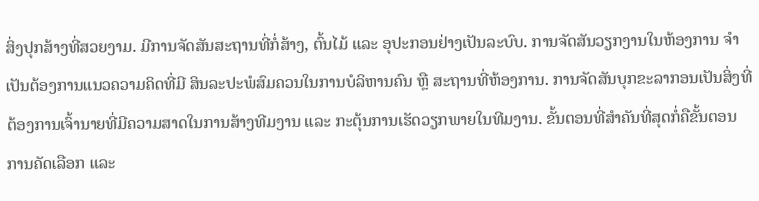ສິ່ງປຸກສ້າງທີ່ສວຍງາມ. ມີການຈັດສັນສະຖານທີ່ກໍ່ສ້າງ, ຕົ້ນໄມ້ ແລະ ອຸປະກອນຢ່າງເປັນລະບົບ. ການຈັດສັນວຽກງານໃນຫ້ອງການ ຈຳເປັນຕ້ອງການແນວຄວາມຄິດທີ່ມີ ສິນລະປະພໍສົມຄວນໃນການບໍລິຫານຄົນ ຫຼື ສະຖານທີ່ຫ້ອງການ. ການຈັດສັນບຸກຂະລາກອນເປັນສິ່ງທີ່ຕ້ອງການເຈົ້ານາຍທີ່ມີຄວາມສາດໃນການສ້າງທີມງານ ແລະ ກະຕຸ້ນການເຮັດວຽກພາຍໃນທີມງານ. ຂັ້ນຕອນທີ່ສຳຄັນທີ່ສຸດກໍ່ຄືຂັ້ນຕອນການຄັດເລືອກ ແລະ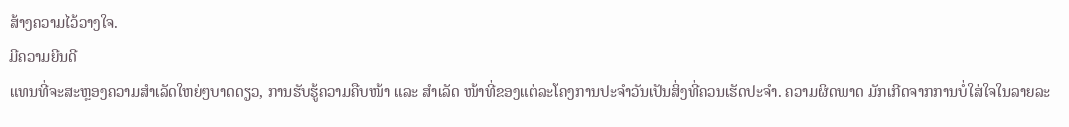ສ້າງຄວາມໄວ້ວາງໃຈ.
ມີຄວາມຍີນດີ
ແທນທີ່ຈະສະຫຼອງຄວາມສຳເລັດໃຫຍ່ໆບາດດຽວ, ການຮັບຮູ້ຄວາມຄືບໜ້າ ແລະ ສຳເລັດ ໜ້າທີ່ຂອງແຕ່ລະໂຄງການປະຈຳວັນເປັນສິ່ງທີ່ຄວນເຮັດປະຈຳ. ຄວາມຜິດພາດ ມັກເກີດຈາກການບໍ່ໃສ່ໃຈໃນລາຍລະ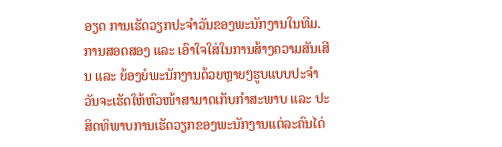ອຽດ ການເຮັດວຽກປະຈຳວັນຂອງພະນັກງານໃນທີມ. ການສອດສອງ ແລະ ເອົາໃຈໃສ່ໃນການສ້າງຄວາມສັນເສີນ ແລະ ຍ້ອງຍໍພະນັກງານດ້ວຍຫຼາຍໆຮູບແບບປະຈຳວັນຈະເຮັດໃຫ້ຫົວໜ້າສາມາດເກັບກຳສະພາບ ແລະ ປະສິດທິພາບການເຮັດວຽກຂອງພະນັກງານແຕ່ລະຄົນໄດ່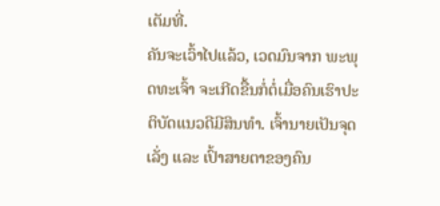ເຕັມທີ່.
ຄັນຈະເວົ້າໄປແລ້ວ, ເວດມົນຈາກ ພະພຸດທະເຈົ້າ ຈະເກີດຂື້ນກໍ່ຕໍ່ເມື່ອຄົນເຮົາປະຕິບັດແນວດີມີສິນທຳ. ເຈົ້ານາຍເປັນຈຸດເລັ່ງ ແລະ ເປົ້າສາຍຕາຂອງຄົນ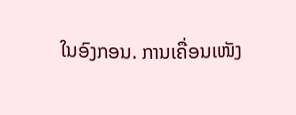ໃນອົງກອນ. ການເຄື່ອນເໜັງ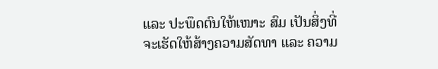ແລະ ປະພຶດຕົນໃຫ້ເໜາະ ສົມ ເປັນສິ່ງທີ່ຈະເຮັດໃຫ້ສ້າງຄວາມສັດທາ ແລະ ຄວາມ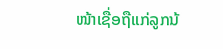ໜ້າເຊື່ອຖືແກ່ລູກນ້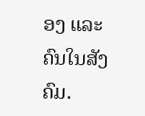ອງ ແລະ ຄົນໃນສັງຄົມ.